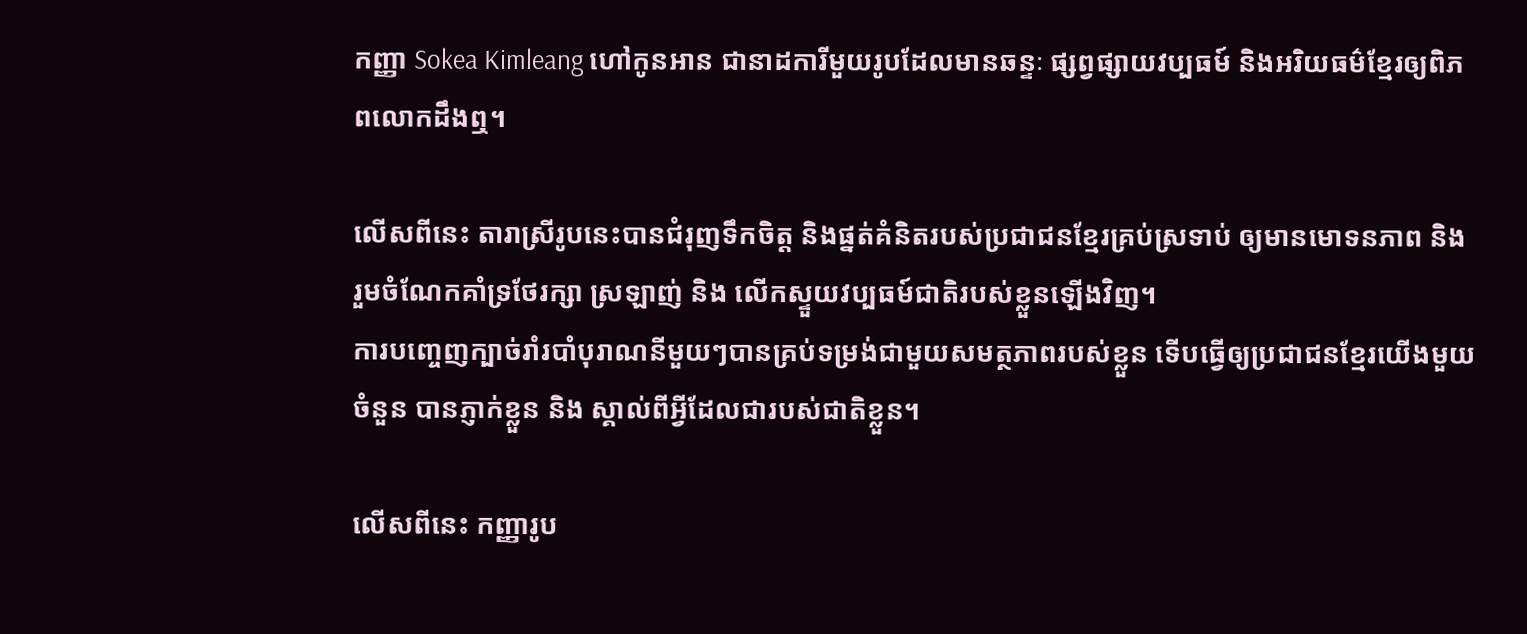កញ្ញា Sokea Kimleang ហៅកូនអាន ជានាដការីមួយរូបដែលមានឆន្ទៈ ផ្សព្វផ្សាយវប្បធម៍ និងអរិយធម៌ខ្មែរឲ្យពិភពលោកដឹងឮ។

លើសពីនេះ តារាស្រីរូបនេះបានជំរុញទឹកចិត្ត និងផ្នត់គំនិតរបស់ប្រជាជនខ្មែរគ្រប់ស្រទាប់ ឲ្យមានមោទនភាព និង រួមចំណែកគាំទ្រថែរក្សា ស្រឡាញ់ និង លើកស្ទួយវប្បធម៍ជាតិរបស់ខ្លួនឡើងវិញ។
ការបញ្ចេញក្បាច់រាំរបាំបុរាណនីមួយៗបានគ្រប់ទម្រង់ជាមួយសមត្ថភាពរបស់ខ្លួន ទើបធ្វើឲ្យប្រជាជនខ្មែរយើងមួយចំនួន បានភ្ញាក់ខ្លួន និង ស្គាល់ពីអ្វីដែលជារបស់ជាតិខ្លួន។

លើសពីនេះ កញ្ញារូប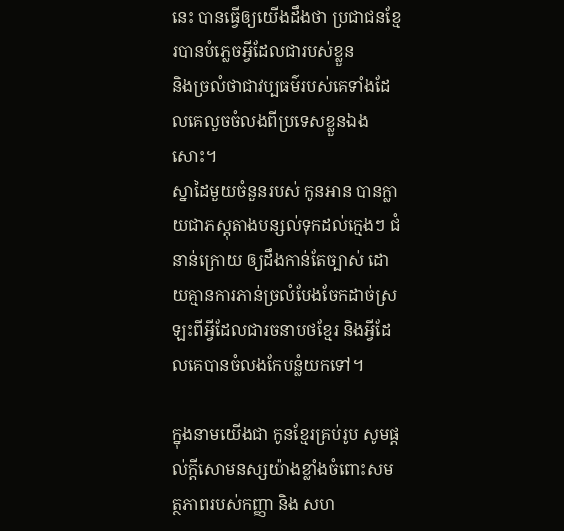នេះ បានធ្វើឲ្យយើងដឹងថា ប្រជាជនខ្មែរបានបំភ្លេចអ្វីដែលជារបស់ខ្លួន
និងច្រលំថាជាវប្បធម៌របស់គេទាំងដែលគេលួចចំលងពីប្រទេសខ្លួនឯងសោះ។
ស្នាដៃមួយចំនួនរបស់ កូនអាន បានក្លាយជាភស្តុតាងបន្សល់ទុកដល់ក្មេងៗ ជំនាន់ក្រោយ ឲ្យដឹងកាន់តែច្បាស់ ដោយគ្មានការភាន់ច្រលំបែងចែកដាច់ស្រឡះពីអ្វីដែលជារចនាបថខ្មែរ និងអ្វីដែលគេបានចំលងកែបន្លំយកទៅ។

ក្នុងនាមយើងជា កូនខ្មែរគ្រប់រូប សូមផ្តល់ក្តីសោមនស្សយ៉ាងខ្លាំងចំពោះសមត្ថភាពរបស់កញ្ញា និង សហ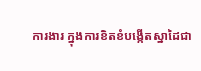ការងារ ក្នុងការខិតខំបង្កើតស្នាដៃជា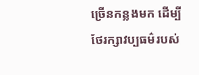ច្រើនកន្លងមក ដើម្បីថែរក្សាវប្បធម៌របស់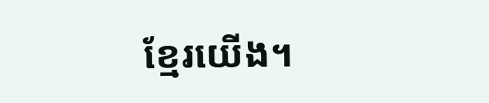ខ្មែរយើង។